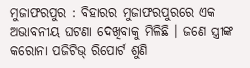ମୁଜାଫରପୁର : ବିହାରର ମୁଜାଫରପୁରରେ ଏକ ଅଭାବନୀୟ ଘଟଣା ଦେଖିବାକୁ ମିଳିଛି । ଜଣେ ସ୍ତ୍ରୀଙ୍କ କରୋନା ପଜିଟିଭ୍ ରିପୋର୍ଟ ଶୁଣି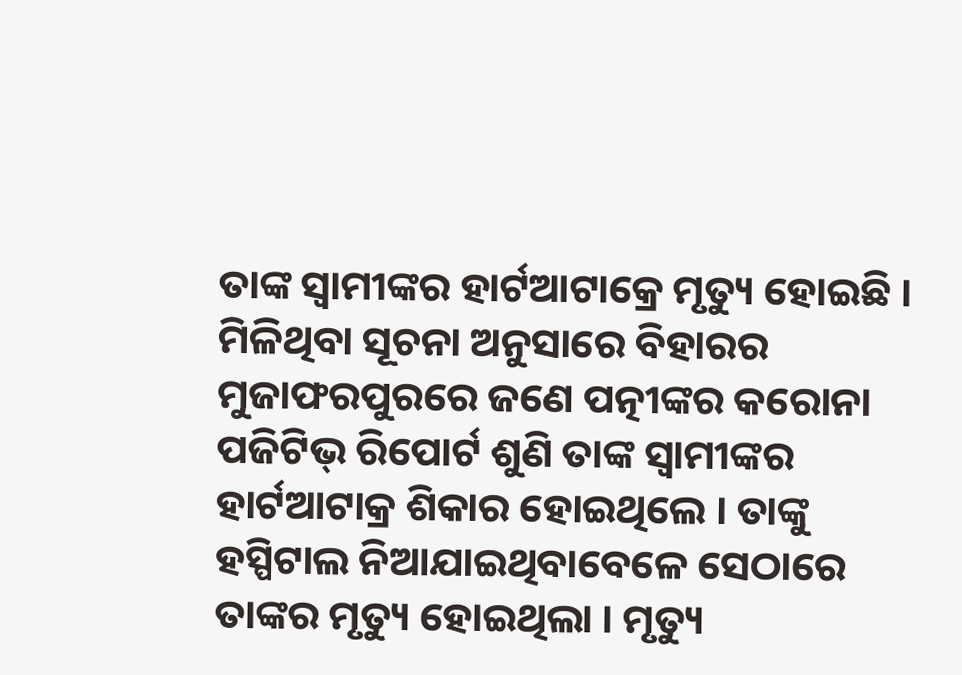ତାଙ୍କ ସ୍ବାମୀଙ୍କର ହାର୍ଟଆଟାକ୍ରେ ମୃତ୍ୟୁ ହୋଇଛି ।
ମିଳିଥିବା ସୂଚନା ଅନୁସାରେ ବିହାରର ମୁଜାଫରପୁରରେ ଜଣେ ପତ୍ନୀଙ୍କର କରୋନା ପଜିଟିଭ୍ ରିପୋର୍ଟ ଶୁଣି ତାଙ୍କ ସ୍ବାମୀଙ୍କର ହାର୍ଟଆଟାକ୍ର ଶିକାର ହୋଇଥିଲେ । ତାଙ୍କୁ ହସ୍ପିଟାଲ ନିଆଯାଇଥିବାବେଳେ ସେଠାରେ ତାଙ୍କର ମୃତ୍ୟୁ ହୋଇଥିଲା । ମୃତ୍ୟୁ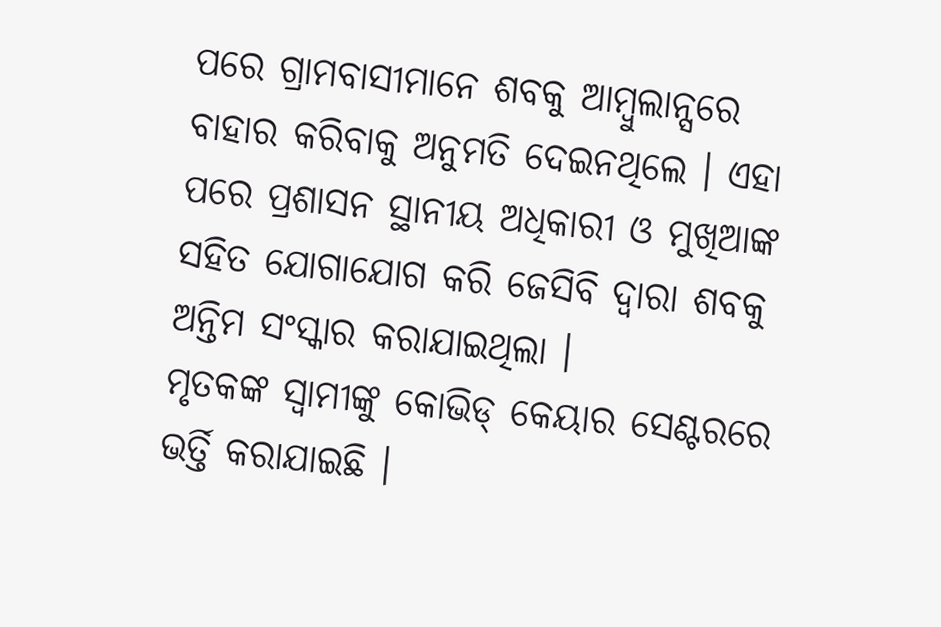ପରେ ଗ୍ରାମବାସୀମାନେ ଶବକୁ ଆମ୍ବୁଲାନ୍ସରେ ବାହାର କରିବାକୁ ଅନୁମତି ଦେଇନଥିଲେ । ଏହା ପରେ ପ୍ରଶାସନ ସ୍ଥାନୀୟ ଅଧିକାରୀ ଓ ମୁଖିଆଙ୍କ ସହିତ ଯୋଗାଯୋଗ କରି ଜେସିବି ଦ୍ବାରା ଶବକୁ ଅନ୍ତିମ ସଂସ୍କାର କରାଯାଇଥିଲା ।
ମୃତକଙ୍କ ସ୍ବାମୀଙ୍କୁ କୋଭିଡ୍ କେୟାର ସେଣ୍ଟରରେ ଭର୍ତ୍ତି କରାଯାଇଛି ।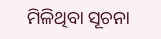ମିଳିଥିବା ସୂଚନା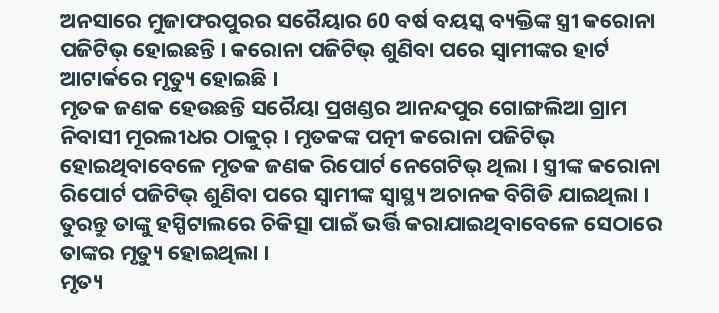ଅନସାରେ ମୁଜାଫରପୁରର ସରୈୟାର 60 ବର୍ଷ ବୟସ୍କ ବ୍ୟକ୍ତିଙ୍କ ସ୍ତ୍ରୀ କରୋନା ପଜିଟିଭ୍ ହୋଇଛନ୍ତି । କରୋନା ପଜିଟିଭ୍ ଶୁଣିବା ପରେ ସ୍ବାମୀଙ୍କର ହାର୍ଟ ଆଟାର୍କରେ ମୃତ୍ୟୁ ହୋଇଛି ।
ମୃତକ ଜଣକ ହେଉଛନ୍ତି ସରୈୟା ପ୍ରଖଣ୍ଡର ଆନନ୍ଦପୁର ଗୋଙ୍ଗଲିଆ ଗ୍ରାମ ନିବାସୀ ମୂରଲୀଧର ଠାକୁର୍ । ମୃତକଙ୍କ ପତ୍ନୀ କରୋନା ପଜିଟିଭ୍ ହୋଇଥିବାବେଳେ ମୃତକ ଜଣକ ରିପୋର୍ଟ ନେଗେଟିଭ୍ ଥିଲା । ସ୍ତ୍ରୀଙ୍କ କରୋନା ରିପୋର୍ଟ ପଜିଟିଭ୍ ଶୁଣିବା ପରେ ସ୍ବାମୀଙ୍କ ସ୍ବାସ୍ଥ୍ୟ ଅଚାନକ ବିଗିଡି ଯାଇଥିଲା । ତୁରନ୍ତୁ ତାଙ୍କୁ ହସ୍ପିଟାଲରେ ଚିକିତ୍ସା ପାଇଁ ଭର୍ତ୍ତି କରାଯାଇଥିବାବେଳେ ସେଠାରେ ତାଙ୍କର ମୃତ୍ୟୁ ହୋଇଥିଲା ।
ମୃତ୍ୟ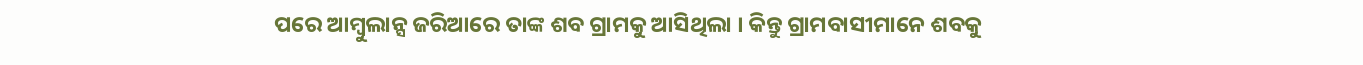ପରେ ଆମ୍ବୁଲାନ୍ସ ଜରିଆରେ ତାଙ୍କ ଶବ ଗ୍ରାମକୁ ଆସିଥିଲା । କିନ୍ତୁ ଗ୍ରାମବାସୀମାନେ ଶବକୁ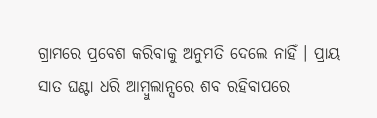ଗ୍ରାମରେ ପ୍ରବେଶ କରିବାକୁ ଅନୁମତି ଦେଲେ ନାହିଁ । ପ୍ରାୟ ସାତ ଘଣ୍ଟା ଧରି ଆମ୍ବୁଲାନ୍ସରେ ଶବ ରହିବାପରେ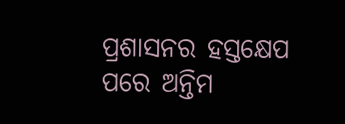ପ୍ରଶାସନର ହସ୍ତକ୍ଷେପ ପରେ ଅନ୍ତିମ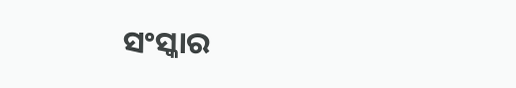ସଂସ୍କାର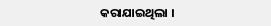କରାଯାଇଥିଲା ।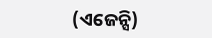(ଏଜେନ୍ସି)